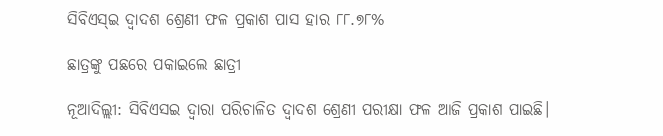ସିବିଏସ୍‌ଇ ଦ୍ବାଦଶ ଶ୍ରେଣୀ ଫଳ ପ୍ରକାଶ ପାସ ହାର ୮୮.୭୮%

ଛାତ୍ରଙ୍କୁ ପଛରେ ପକାଇଲେ ଛାତ୍ରୀ

ନୂଆଦିଲ୍ଲୀ: ସିବିଏସଇ ଦ୍ବାରା ପରିଚାଳିତ ଦ୍ବା‌ଦଶ ଶ୍ରେଣୀ ପରୀକ୍ଷା ଫଳ ଆଜି ପ୍ରକାଶ ପାଇଛି।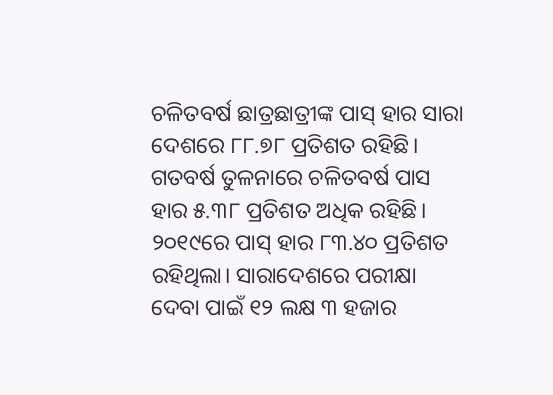ଚଳିତବର୍ଷ ଛାତ୍ରଛାତ୍ରୀଙ୍କ ପାସ୍‌ ହାର ସାରା ଦେଶରେ ୮୮.୭୮ ପ୍ରତିଶତ ରହିଛି। ଗତବର୍ଷ ତୁଳନାରେ ଚଳିତବର୍ଷ ପାସ ହାର ୫.୩୮ ପ୍ରତିଶତ ଅଧିକ ରହିଛି। ୨୦୧୯ରେ ପାସ୍‌ ହାର ୮୩.୪୦ ପ୍ରତିଶତ ରହିଥିଲା। ସାରାଦେଶରେ ପରୀକ୍ଷା ଦେବା ପାଇଁ ୧୨ ଲକ୍ଷ ୩ ହଜାର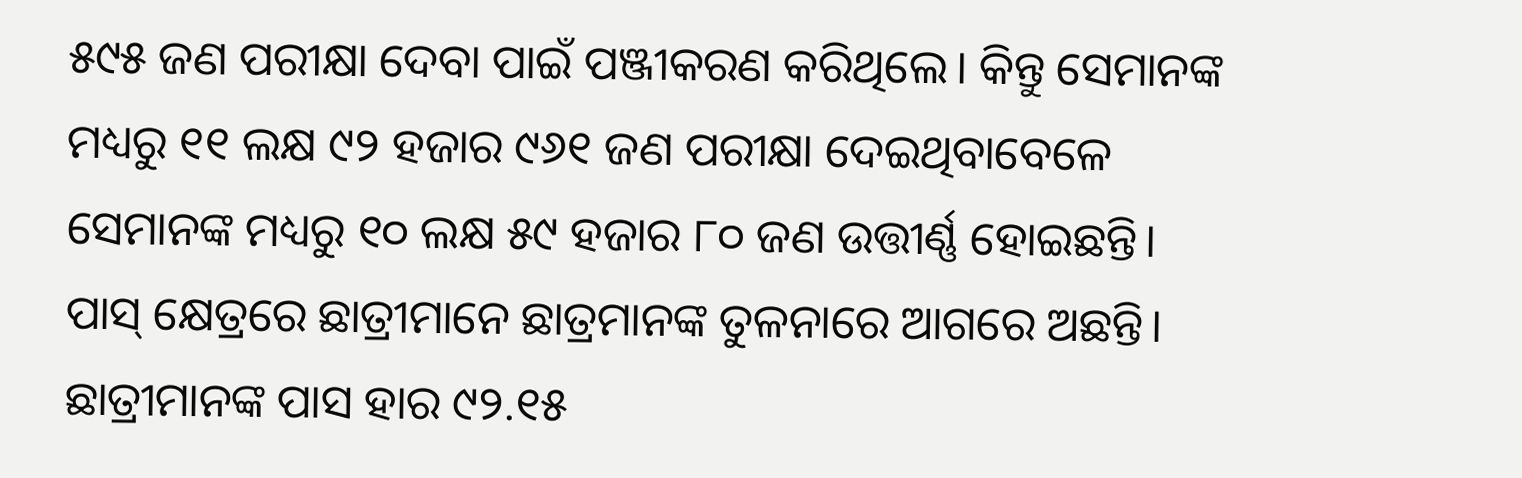୫୯୫ ଜଣ ପରୀକ୍ଷା ଦେବା ପାଇଁ ପଞ୍ଜୀକରଣ କରିଥିଲେ। କିନ୍ତୁ ସେମାନଙ୍କ ମଧ୍ୟରୁ ୧୧ ଲକ୍ଷ ୯୨ ହଜାର ୯୬୧ ଜଣ ପରୀକ୍ଷା ଦେଇଥିବା‌ବେଳେ ସେମାନଙ୍କ ମଧ୍ୟରୁ ୧୦ ଲକ୍ଷ ୫୯ ହଜାର ୮୦ ଜଣ ଉତ୍ତୀର୍ଣ୍ଣ ହୋଇଛନ୍ତି। ପାସ୍ କ୍ଷେତ୍ରରେ ଛାତ୍ରୀମାନେ ଛାତ୍ରମାନଙ୍କ ତୁଳନାରେ ଆଗରେ ଅଛନ୍ତି। ଛାତ୍ରୀମାନଙ୍କ ପାସ ହାର ୯୨.୧୫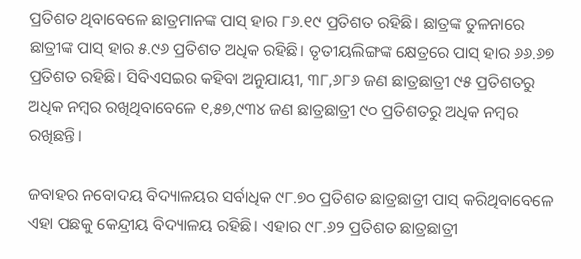ପ୍ରତିଶତ ଥିବାବେଳେ ଛାତ୍ରମାନଙ୍କ ପାସ୍ ହାର ୮୬.୧୯ ପ୍ରତିଶତ ରହିଛି। ଛାତ୍ରଙ୍କ ତୁଳନାରେ ଛାତ୍ରୀଙ୍କ ପାସ୍ ହାର ୫.୯୬ ପ୍ରତିଶତ ଅଧିକ ରହିଛି। ତୃତୀୟଲିଙ୍ଗଙ୍କ କ୍ଷେତ୍ରରେ ପାସ୍ ହାର ୬୬.୬୭ ପ୍ରତିଶତ ରହିଛି। ସିବିଏସଇର କହିବା ଅନୁଯାୟୀ, ୩୮,୬୮୬ ଜଣ ଛାତ୍ରଛାତ୍ରୀ ୯୫ ପ୍ରତିଶତରୁ ଅଧିକ ନମ୍ବର ରଖିଥିବାବେଳେ ୧,୫୭,୯୩୪ ଜଣ ଛାତ୍ରଛାତ୍ରୀ ୯୦ ପ୍ରତିଶତରୁ ଅଧିକ ନମ୍ବର ରଖିଛନ୍ତି।

ଜବାହର ନବୋଦୟ ବିଦ୍ୟାଳୟର ସର୍ବାଧିକ ୯୮.୭୦ ପ୍ରତିଶତ ଛାତ୍ରଛାତ୍ରୀ ପାସ୍ କରିଥିବା‌ବେଳେ ଏହା ପଛକୁ କେନ୍ଦ୍ରୀୟ ବିଦ୍ୟାଳୟ ରହିଛି। ଏହାର ୯୮.୬୨ ପ୍ରତିଶତ ଛାତ୍ରଛାତ୍ରୀ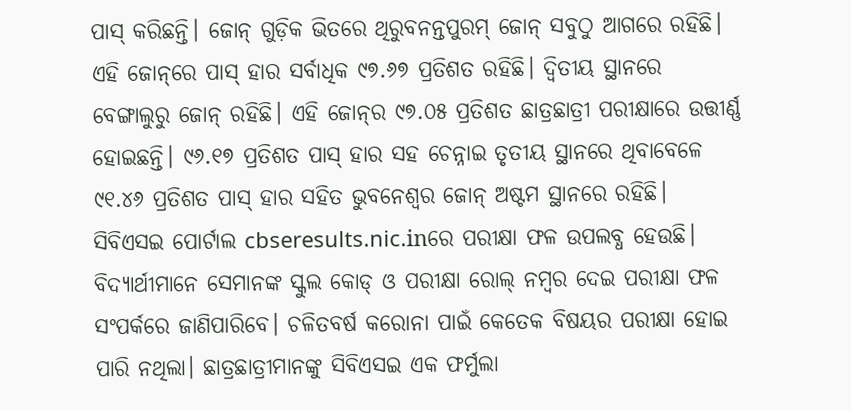ପାସ୍ କରିଛନ୍ତି। ଜୋନ୍ ଗୁଡ଼ିକ ଭିତରେ ଥିରୁବନନ୍ତପୁରମ୍ ଜୋନ୍ ସବୁଠୁ ଆଗରେ ରହିଛି। ଏହି ଜୋନ୍‌ରେ ପାସ୍ ହାର ସର୍ବାଧିକ ୯୭.୬୭ ପ୍ରତିଶତ ରହିଛି। ଦ୍ବିତୀୟ ସ୍ଥାନରେ ବେଙ୍ଗାଲୁରୁ ଜୋନ୍ ରହିଛି। ଏହି ଜୋନ୍‌ର ୯୭.୦୫ ପ୍ରତିଶତ ଛାତ୍ରଛାତ୍ରୀ ପରୀକ୍ଷାରେ ଉତ୍ତୀର୍ଣ୍ଣ ହୋଇଛନ୍ତି। ୯୬.୧୭ ପ୍ରତିଶତ ପାସ୍ ହାର ସହ ଚେନ୍ନାଇ ତୃତୀୟ ସ୍ଥାନରେ ଥିବାବେଳେ ୯୧.୪୬ ପ୍ରତିଶତ ପାସ୍ ହାର ସହିତ ଭୁବନେଶ୍ବର ଜୋନ୍ ଅଷ୍ଟମ ସ୍ଥାନରେ ରହିଛି। ସିବିଏସଇ ପୋର୍ଟାଲ cbseresults.nic.inରେ ପରୀକ୍ଷା ଫଳ ଉପଲବ୍ଧ ହେଉଛି। ବିଦ୍ୟାର୍ଥୀମାନେ ସେମାନଙ୍କ ସ୍କୁଲ କୋଡ୍ ଓ ପରୀକ୍ଷା ରୋଲ୍ ନମ୍ବର ଦେଇ ପରୀକ୍ଷା ଫଳ ସଂପର୍କରେ ଜାଣିପାରିବେ। ଚଳିତବର୍ଷ କରୋନା ପାଇଁ କେତେକ ବିଷୟର ପରୀକ୍ଷା ହୋଇ ପାରି ନଥିଲା। ଛାତ୍ରଛାତ୍ରୀମାନଙ୍କୁ ସିବିଏସଇ ଏକ ଫର୍ମୁଲା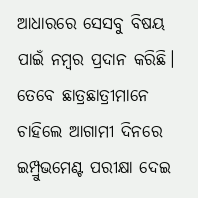ଆଧାରରେ ସେସବୁ ବିଷୟ ପାଇଁ ନମ୍ବର ପ୍ରଦାନ କରିଛି। ତେବେ ଛାତ୍ରଛାତ୍ରୀମାନେ ଚାହିଲେ ଆଗାମୀ ଦିନରେ ଇମ୍ପ୍ରୁଭମେଣ୍ଟ ପରୀକ୍ଷା ଦେଇ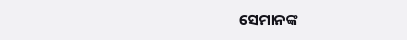ସେମାନଙ୍କ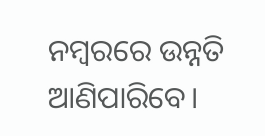ନମ୍ବରରେ ଉନ୍ନତି ଆଣିପାରିବେ।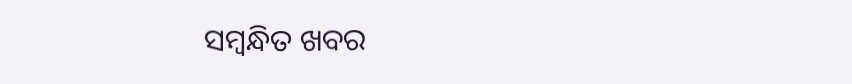ସମ୍ବନ୍ଧିତ ଖବର